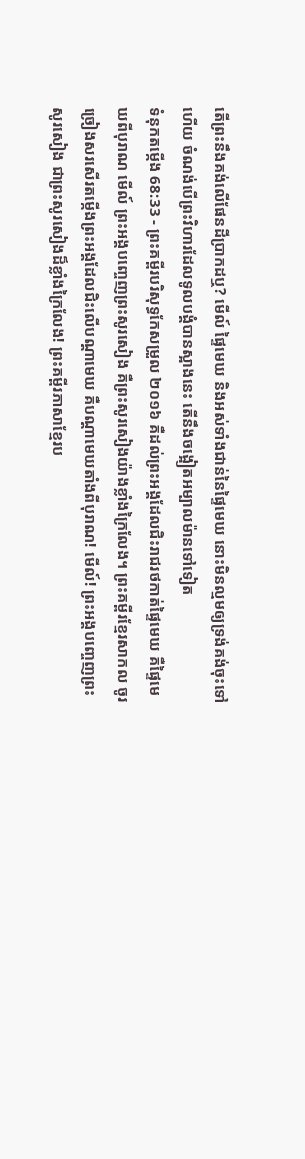តើព្រះនឹងគង់លើផែនដីប្រាកដឬ? មើល៍ ផ្ទៃមេឃ និងអស់ទាំងជាន់នៃផ្ទៃមេឃ នោះមិនល្មមឲ្យទ្រង់គង់ចុះទៅហើយ ចំណង់បើព្រះវិហារដែលទូលបង្គំបានស្អាងនេះ តើនឹងចង្អៀតអម្បាលម៉ានទៅទៀត
ទំនុកតម្កើង 68:33 - ព្រះគម្ពីរបរិសុទ្ធកែសម្រួល ២០១៦ គឺដល់ព្រះអង្គដែលជិះរាជរថកាត់ផ្ទៃមេឃ គឺផ្ទៃមេឃពីបុរាណ មើល៍ ព្រះអង្គបញ្ចេញព្រះសូរសៀង គឺព្រះសូរសៀងយ៉ាងខ្លាំងក្រៃលែង។ ព្រះគម្ពីរខ្មែរសាកល ចូរច្រៀងសរសើរតម្កើងព្រះអង្គដែលជិះលើបណ្ដាមេឃ គឺបណ្ដាមេឃតាំងពីបុរាណ! មើល៍! ព្រះអង្គបញ្ចេញព្រះសូរសៀង ជាព្រះសូរសៀងដ៏ខ្លាំងក្រៃលែង! ព្រះគម្ពីរភាសាខ្មែរប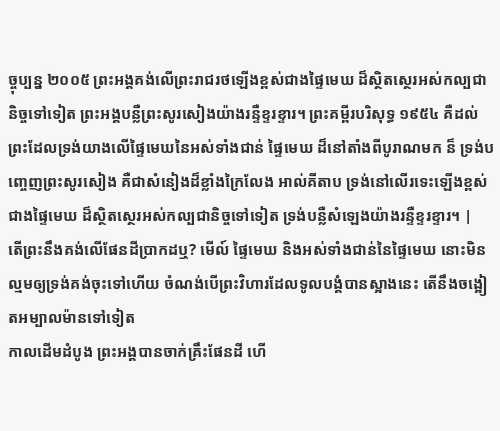ច្ចុប្បន្ន ២០០៥ ព្រះអង្គគង់លើព្រះរាជរថឡើងខ្ពស់ជាងផ្ទៃមេឃ ដ៏ស្ថិតស្ថេរអស់កល្បជានិច្ចទៅទៀត ព្រះអង្គបន្លឺព្រះសូរសៀងយ៉ាងរន្ទឺខ្ទរខ្ទារ។ ព្រះគម្ពីរបរិសុទ្ធ ១៩៥៤ គឺដល់ព្រះដែលទ្រង់យាងលើផ្ទៃមេឃនៃអស់ទាំងជាន់ ផ្ទៃមេឃ ដ៏នៅតាំងពីបូរាណមក ន៏ ទ្រង់បញ្ចេញព្រះសូរសៀង គឺជាសំនៀងដ៏ខ្លាំងក្រៃលែង អាល់គីតាប ទ្រង់នៅលើរទេះឡើងខ្ពស់ជាងផ្ទៃមេឃ ដ៏ស្ថិតស្ថេរអស់កល្បជានិច្ចទៅទៀត ទ្រង់បន្លឺសំឡេងយ៉ាងរន្ទឺខ្ទរខ្ទារ។ |
តើព្រះនឹងគង់លើផែនដីប្រាកដឬ? មើល៍ ផ្ទៃមេឃ និងអស់ទាំងជាន់នៃផ្ទៃមេឃ នោះមិនល្មមឲ្យទ្រង់គង់ចុះទៅហើយ ចំណង់បើព្រះវិហារដែលទូលបង្គំបានស្អាងនេះ តើនឹងចង្អៀតអម្បាលម៉ានទៅទៀត
កាលដើមដំបូង ព្រះអង្គបានចាក់គ្រឹះផែនដី ហើ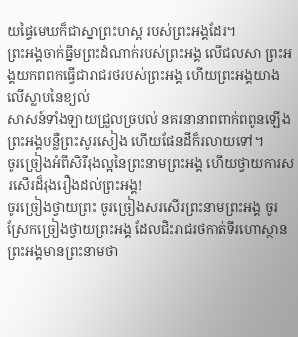យផ្ទៃមេឃក៏ជាស្នាព្រះហស្ត របស់ព្រះអង្គដែរ។
ព្រះអង្គចាក់ធ្នឹមព្រះដំណាក់របស់ព្រះអង្គ លើជលសា ព្រះអង្គយកពពកធ្វើជារាជរថរបស់ព្រះអង្គ ហើយព្រះអង្គយាងលើស្លាបនៃខ្យល់
សាសន៍ទាំងឡាយជ្រួលច្របល់ នគរនានាពពាក់ពពូនឡើង ព្រះអង្គបន្លឺព្រះសូរសៀង ហើយផែនដីក៏រលាយទៅ។
ចូរច្រៀងអំពីសិរីរុងល្អនៃព្រះនាមព្រះអង្គ ហើយថ្វាយការសរសើរដ៏រុងរឿងដល់ព្រះអង្គ!
ចូរច្រៀងថ្វាយព្រះ ចូរច្រៀងសរសើរព្រះនាមព្រះអង្គ ចូរស្រែកច្រៀងថ្វាយព្រះអង្គ ដែលជិះរាជរថកាត់ទីរហោស្ថាន ព្រះអង្គមានព្រះនាមថា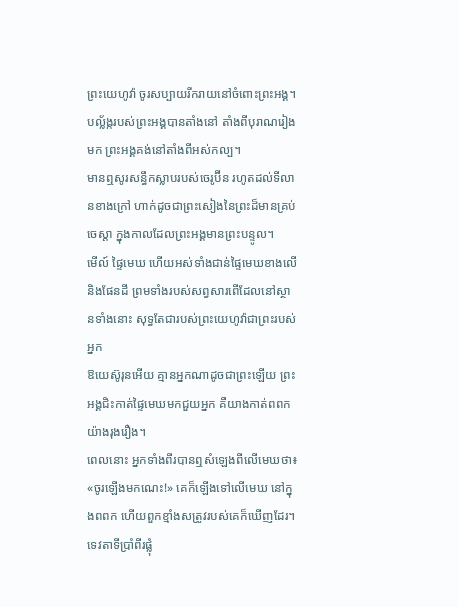ព្រះយេហូវ៉ា ចូរសប្បាយរីករាយនៅចំពោះព្រះអង្គ។
បល្ល័ង្ករបស់ព្រះអង្គបានតាំងនៅ តាំងពីបុរាណរៀងមក ព្រះអង្គគង់នៅតាំងពីអស់កល្ប។
មានឮសូរសន្ធឹកស្លាបរបស់ចេរូប៊ីន រហូតដល់ទីលានខាងក្រៅ ហាក់ដូចជាព្រះសៀងនៃព្រះដ៏មានគ្រប់ចេស្តា ក្នុងកាលដែលព្រះអង្គមានព្រះបន្ទូល។
មើល៍ ផ្ទៃមេឃ ហើយអស់ទាំងជាន់ផ្ទៃមេឃខាងលើ និងផែនដី ព្រមទាំងរបស់សព្វសារពើដែលនៅស្ថានទាំងនោះ សុទ្ធតែជារបស់ព្រះយេហូវ៉ាជាព្រះរបស់អ្នក
ឱយេស៊ូរុនអើយ គ្មានអ្នកណាដូចជាព្រះឡើយ ព្រះអង្គជិះកាត់ផ្ទៃមេឃមកជួយអ្នក គឺយាងកាត់ពពកយ៉ាងរុងរឿង។
ពេលនោះ អ្នកទាំងពីរបានឮសំឡេងពីលើមេឃថា៖ «ចូរឡើងមកណេះ!» គេក៏ឡើងទៅលើមេឃ នៅក្នុងពពក ហើយពួកខ្មាំងសត្រូវរបស់គេក៏ឃើញដែរ។
ទេវតាទីប្រាំពីរផ្លុំ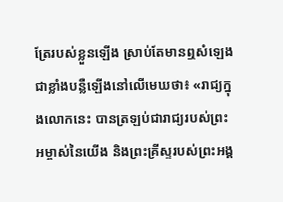ត្រែរបស់ខ្លួនឡើង ស្រាប់តែមានឮសំឡេងជាខ្លាំងបន្លឺឡើងនៅលើមេឃថា៖ «រាជ្យក្នុងលោកនេះ បានត្រឡប់ជារាជ្យរបស់ព្រះអម្ចាស់នៃយើង និងព្រះគ្រីស្ទរបស់ព្រះអង្គ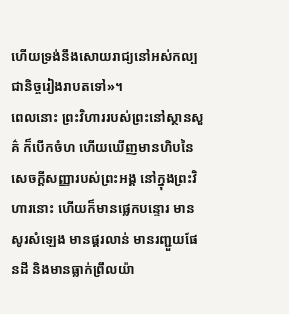ហើយទ្រង់នឹងសោយរាជ្យនៅអស់កល្បជានិច្ចរៀងរាបតទៅ»។
ពេលនោះ ព្រះវិហាររបស់ព្រះនៅស្ថានសួគ៌ ក៏បើកចំហ ហើយឃើញមានហិបនៃសេចក្ដីសញ្ញារបស់ព្រះអង្គ នៅក្នុងព្រះវិហារនោះ ហើយក៏មានផ្លេកបន្ទោរ មានសូរសំឡេង មានផ្គរលាន់ មានរញ្ជួយផែនដី និងមានធ្លាក់ព្រឹលយ៉ា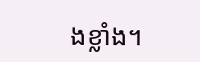ងខ្លាំង។